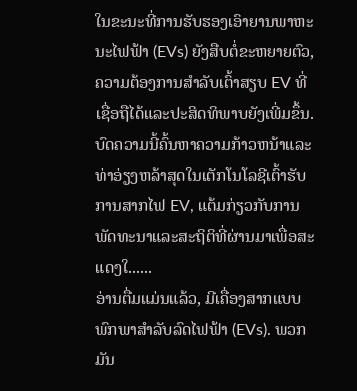ໃນຂະນະທີ່ການຮັບຮອງເອົາຍານພາຫະນະໄຟຟ້າ (EVs) ຍັງສືບຕໍ່ຂະຫຍາຍຕົວ, ຄວາມຕ້ອງການສໍາລັບເຕົ້າສຽບ EV ທີ່ເຊື່ອຖືໄດ້ແລະປະສິດທິພາບຍັງເພີ່ມຂຶ້ນ. ບົດຄວາມນີ້ຄົ້ນຫາຄວາມກ້າວຫນ້າແລະທ່າອ່ຽງຫລ້າສຸດໃນເຕັກໂນໂລຊີເຕົ້າຮັບການສາກໄຟ EV, ແຕ້ມກ່ຽວກັບການພັດທະນາແລະສະຖິຕິທີ່ຜ່ານມາເພື່ອສະແດງໃ......
ອ່ານຕື່ມແມ່ນແລ້ວ, ມີເຄື່ອງສາກແບບພົກພາສຳລັບລົດໄຟຟ້າ (EVs). ພວກມັນ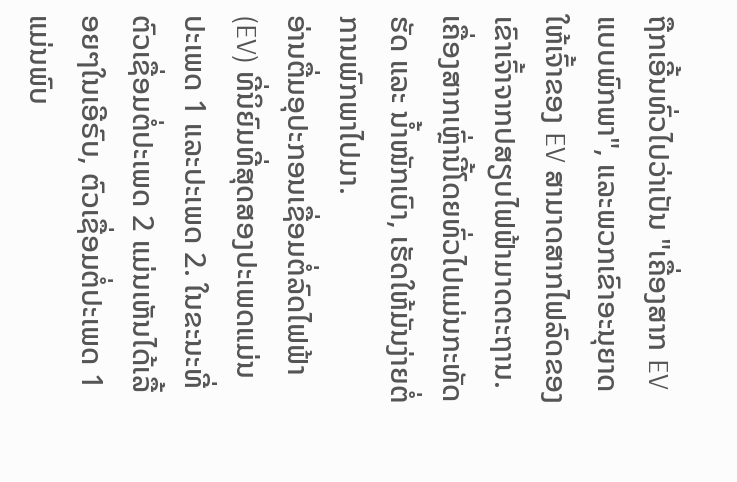ຖືກເອີ້ນທົ່ວໄປວ່າເປັນ "ເຄື່ອງສາກ EV ແບບພົກພາ", ແລະພວກເຂົາອະນຸຍາດໃຫ້ເຈົ້າຂອງ EV ສາມາດສາກໄຟລົດຂອງເຂົາເຈົ້າຈາກປສຽບໄຟຟ້າມາດຕະຖານ. ເຄື່ອງສາກເຫຼົ່ານີ້ໂດຍທົ່ວໄປແມ່ນກະທັດຮັດ ແລະ ນ້ຳໜັກເບົາ, ເຮັດໃຫ້ມັນງ່າຍຕໍ່ການພົກພາໄປມາ.
ອ່ານຕື່ມອຸປະກອນເຊື່ອມຕໍ່ລົດໄຟຟ້າ (EV) ທີ່ນິຍົມທີ່ສຸດສອງປະເພດແມ່ນປະເພດ 1 ແລະປະເພດ 2. ໃນຂະນະທີ່ຕົວເຊື່ອມຕໍ່ປະເພດ 2 ແມ່ນເຫັນໄດ້ເລື້ອຍໆໃນເອີຣົບ, ຕົວເຊື່ອມຕໍ່ປະເພດ 1 ແມ່ນພົບ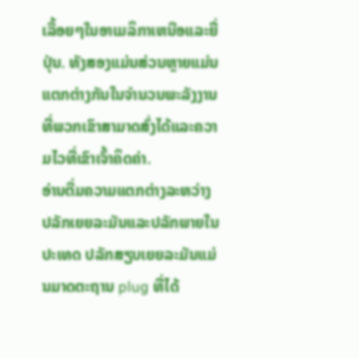ເລື້ອຍໆໃນອາເມລິກາເຫນືອແລະຍີ່ປຸ່ນ. ທັງສອງແມ່ນສ່ວນຫຼາຍແມ່ນແຕກຕ່າງກັນໃນຈໍານວນພະລັງງານທີ່ພວກເຂົາສາມາດສົ່ງໄດ້ແລະຄວາມໄວທີ່ເຂົາເຈົ້າຄິດຄ່າ.
ອ່ານຕື່ມຄວາມແຕກຕ່າງລະຫວ່າງປລັກເຍຍລະມັນແລະປລັກພາຍໃນປະເທດ ປລັກສຽບເຍຍລະມັນແມ່ນມາດຕະຖານ plug ທີ່ໄດ້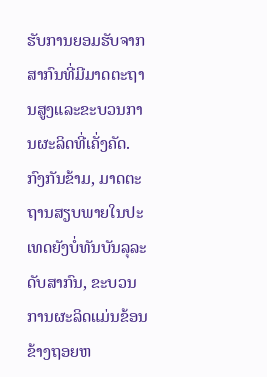ຮັບການຍອມຮັບຈາກສາກົນທີ່ມີມາດຕະຖານສູງແລະຂະບວນການຜະລິດທີ່ເຄັ່ງຄັດ. ກົງກັນຂ້າມ, ມາດຕະຖານສຽບພາຍໃນປະເທດຍັງບໍ່ທັນບັນລຸລະດັບສາກົນ, ຂະບວນການຜະລິດແມ່ນຂ້ອນຂ້າງຖອຍຫ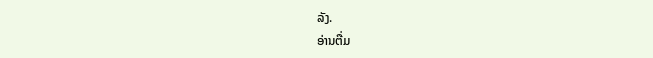ລັງ.
ອ່ານຕື່ມ